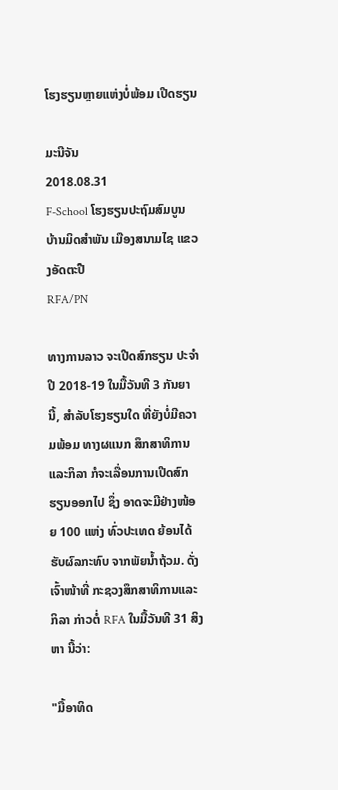ໂຮງຮຽນຫຼາຍແຫ່ງບໍ່ພ້ອມ ເປີດຮຽນ

ມະນີຈັນ
2018.08.31
F-School ໂຮງຮຽນປະຖົມສົມບູນ ບ້ານມິດສໍາພັນ ເມືອງສນາມໄຊ ແຂວງອັດຕະປື
RFA/PN

ທາງການລາວ ຈະເປີດສົກຮຽນ ປະຈໍາປີ 2018-19 ໃນມື້ວັນທີ 3 ກັນຍາ ນີ້, ສໍາລັບໂຮງຮຽນໃດ ທີ່ຍັງບໍ່ມີຄວາມພ້ອມ ທາງຜແນກ ສຶກສາທິການແລະກິລາ ກໍຈະເລື່ອນການເປີດສົກຮຽນອອກໄປ ຊຶ່ງ ອາດຈະມີຢ່າງໜ້ອຍ 100 ແຫ່ງ ທົ່ວປະເທດ ຍ້ອນໄດ້ຮັບຜົລກະທົບ ຈາກພັຍນໍ້າຖ້ວມ. ດັ່ງເຈົ້າໜ້າທີ່ ກະຊວງສຶກສາທິການແລະກິລາ ກ່າວຕໍ່ RFA ໃນມື້ວັນທີ 31 ສິງຫາ ນີ້ວ່າ:

"ມື້ອາທິດ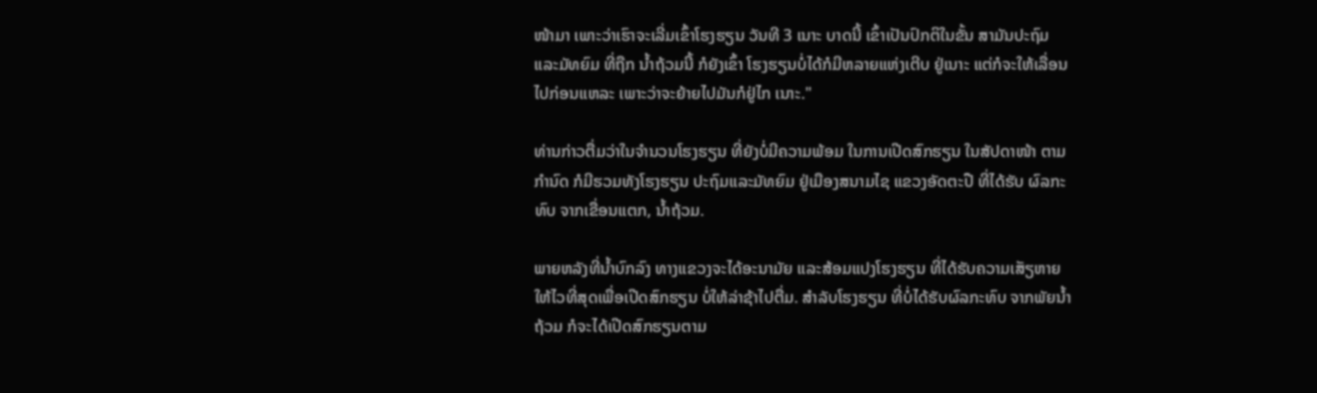ໜ້າມາ ເພາະວ່າເຮົາຈະເລີ່ມເຂົ້າໂຮງຮຽນ ວັນທີ 3 ເນາະ ບາດນີ້ ເຂົ້າເປັນປົກຕິໃນຂັ້ນ ສາມັນປະຖົມ ແລະມັທຍົມ ທີ່ຖືກ ນໍ້າຖ້ວມນີ້ ກໍຍັງເຂົ້າ ໂຮງຮຽນບໍ່ໄດ້ກໍມີຫລາຍແຫ່ງເຕີບ ຢູ່ເນາະ ແຕ່ກໍຈະໃຫ້ເລື່ອນໄປກ່ອນແຫລະ ເພາະວ່າຈະຍ້າຍໄປມັນກໍຢູ່ໄກ ເນາະ."

ທ່ານກ່າວຕື່ມວ່າໃນຈໍານວນໂຮງຮຽນ ທີ່ຍັງບໍ່ມີຄວາມພ້ອມ ໃນການເປີດສົກຮຽນ ໃນສັປດາໜ້າ ຕາມກໍານົດ ກໍມີຮວມທັງໂຮງຮຽນ ປະຖົມແລະມັທຍົມ ຢູ່ເມືອງສນາມໄຊ ແຂວງອັດຕະປື ທີ່ໄດ້ຮັບ ຜົລກະທົບ ຈາກເຂື່ອນແຕກ, ນໍ້າຖ້ວມ.

ພາຍຫລັງທີ່ນໍ້າບົກລົງ ທາງແຂວງຈະໄດ້ອະນາມັຍ ແລະສ້ອມແປງໂຮງຮຽນ ທີ່ໄດ້ຮັບຄວາມເສັຽຫາຍ ໃຫ້ໄວທີ່ສຸດເພື່ອເປີດສົກຮຽນ ບໍ່ໃຫ້ລ່າຊ້າໄປຕື່ມ. ສໍາລັບໂຮງຮຽນ ທີ່ບໍ່ໄດ້ຮັບຜົລກະທົບ ຈາກພັຍນໍ້າຖ້ວມ ກໍຈະໄດ້ເປີດສົກຮຽນຕາມ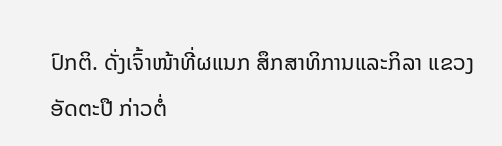ປົກຕິ. ດັ່ງເຈົ້າໜ້າທີ່ຜແນກ ສຶກສາທິການແລະກິລາ ແຂວງອັດຕະປື ກ່າວຕໍ່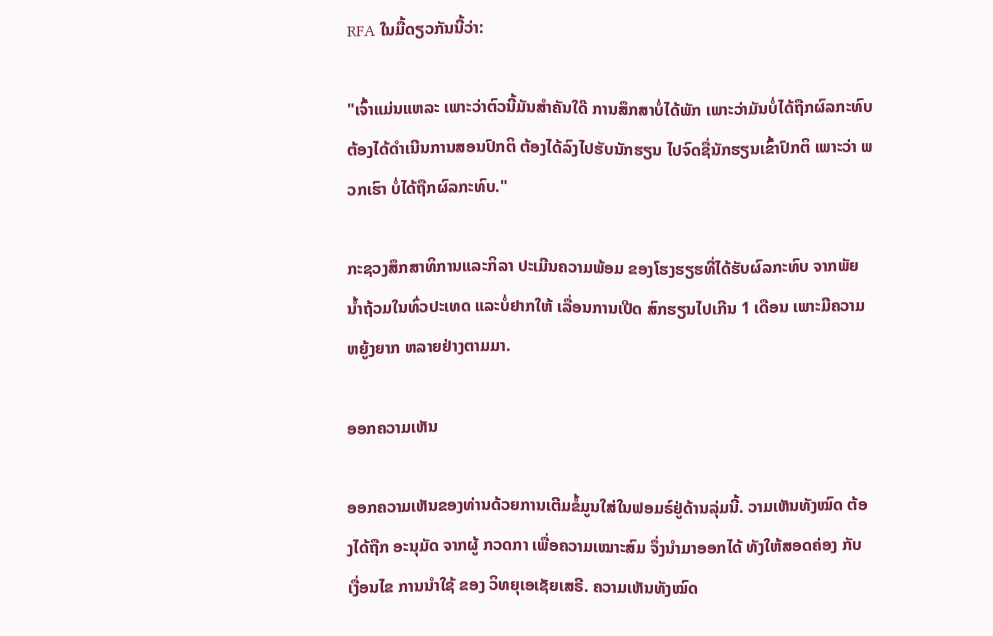RFA ໃນມື້ດຽວກັນນີ້ວ່າ:

"ເຈົ້າແມ່ນແຫລະ ເພາະວ່າຕົວນີ້ມັນສໍາຄັນໃດ໊ ການສຶກສາບໍ່ໄດ້ພັກ ເພາະວ່າມັນບໍ່ໄດ້ຖືກຜົລກະທົບ ຕ້ອງໄດ້ດໍາເນີນການສອນປົກຕິ ຕ້ອງໄດ້ລົງໄປຮັບນັກຮຽນ ໄປຈົດຊື່ນັກຮຽນເຂົ້າປົກຕິ ເພາະວ່າ ພວກເຮົາ ບໍ່ໄດ້ຖືກຜົລກະທົບ."

ກະຊວງສຶກສາທິການແລະກິລາ ປະເມີນຄວາມພ້ອມ ຂອງໂຮງຮຽຮທີ່ໄດ້ຮັບຜົລກະທົບ ຈາກພັຍນໍ້າຖ້ວມໃນທົ່ວປະເທດ ແລະບໍ່ຢາກໃຫ້ ເລື່ອນການເປີດ ສົກຮຽນໄປເກີນ 1 ເດືອນ ເພາະມີຄວາມ ຫຍູ້ງຍາກ ຫລາຍຢ່າງຕາມມາ.

ອອກຄວາມເຫັນ

ອອກຄວາມເຫັນຂອງທ່ານດ້ວຍການເຕີມຂໍ້ມູນໃສ່ໃນຟອມຣ໌ຢູ່ດ້ານລຸ່ມນີ້. ວາມເຫັນທັງໝົດ ຕ້ອງໄດ້ຖືກ ອະນຸມັດ ຈາກຜູ້ ກວດກາ ເພື່ອຄວາມເໝາະສົມ ຈຶ່ງນໍາມາອອກໄດ້ ທັງໃຫ້ສອດຄ່ອງ ກັບ ເງື່ອນໄຂ ການນຳໃຊ້ ຂອງ ວິທຍຸເອເຊັຍເສຣີ. ຄວາມເຫັນທັງໝົດ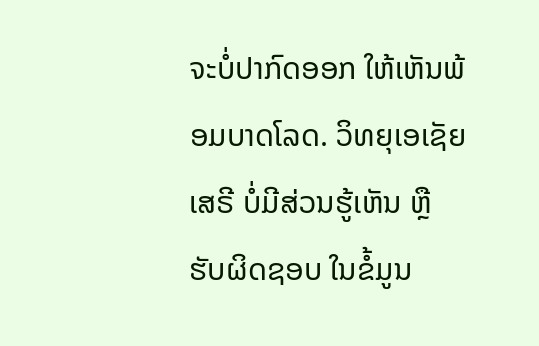ຈະບໍ່ປາກົດອອກ ໃຫ້ເຫັນພ້ອມບາດໂລດ. ວິທຍຸເອເຊັຍເສຣີ ບໍ່ມີສ່ວນຮູ້ເຫັນ ຫຼືຮັບຜິດຊອບ ໃນຂໍ້ມູນ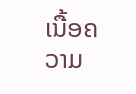ເນື້ອຄວາມ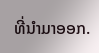ທີ່ນໍາມາອອກ.